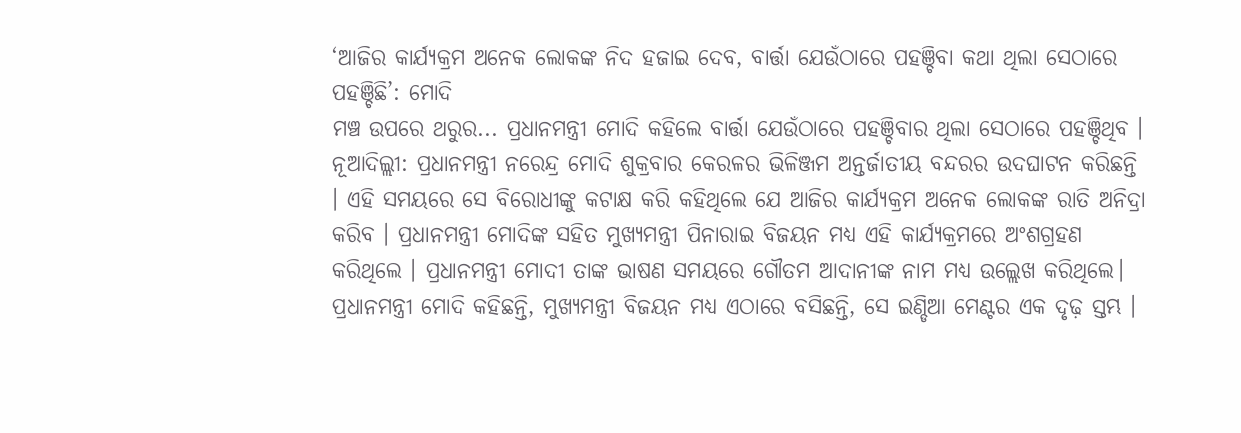‘ଆଜିର କାର୍ଯ୍ୟକ୍ରମ ଅନେକ ଲୋକଙ୍କ ନିଦ ହଜାଇ ଦେବ, ବାର୍ତ୍ତା ଯେଉଁଠାରେ ପହଞ୍ଚିବା କଥା ଥିଲା ସେଠାରେ ପହଞ୍ଚିଛି’: ମୋଦି
ମଞ୍ଚ ଉପରେ ଥରୁର... ପ୍ରଧାନମନ୍ତ୍ରୀ ମୋଦି କହିଲେ ବାର୍ତ୍ତା ଯେଉଁଠାରେ ପହଞ୍ଚିବାର ଥିଲା ସେଠାରେ ପହଞ୍ଚିଥିବ ।
ନୂଆଦିଲ୍ଲୀ: ପ୍ରଧାନମନ୍ତ୍ରୀ ନରେନ୍ଦ୍ର ମୋଦି ଶୁକ୍ରବାର କେରଳର ଭିଳିଞ୍ଜମ ଅନ୍ତର୍ଜାତୀୟ ବନ୍ଦରର ଉଦଘାଟନ କରିଛନ୍ତି । ଏହି ସମୟରେ ସେ ବିରୋଧୀଙ୍କୁ କଟାକ୍ଷ କରି କହିଥିଲେ ଯେ ଆଜିର କାର୍ଯ୍ୟକ୍ରମ ଅନେକ ଲୋକଙ୍କ ରାତି ଅନିଦ୍ରା କରିବ । ପ୍ରଧାନମନ୍ତ୍ରୀ ମୋଦିଙ୍କ ସହିତ ମୁଖ୍ୟମନ୍ତ୍ରୀ ପିନାରାଇ ବିଜୟନ ମଧ୍ୟ ଏହି କାର୍ଯ୍ୟକ୍ରମରେ ଅଂଶଗ୍ରହଣ କରିଥିଲେ । ପ୍ରଧାନମନ୍ତ୍ରୀ ମୋଦୀ ତାଙ୍କ ଭାଷଣ ସମୟରେ ଗୌତମ ଆଦାନୀଙ୍କ ନାମ ମଧ୍ୟ ଉଲ୍ଲେଖ କରିଥିଲେ।
ପ୍ରଧାନମନ୍ତ୍ରୀ ମୋଦି କହିଛନ୍ତି, ମୁଖ୍ୟମନ୍ତ୍ରୀ ବିଜୟନ ମଧ୍ୟ ଏଠାରେ ବସିଛନ୍ତି, ସେ ଇଣ୍ଡିଆ ମେଣ୍ଟର ଏକ ଦୃଢ଼ ସ୍ତମ୍ଭ ।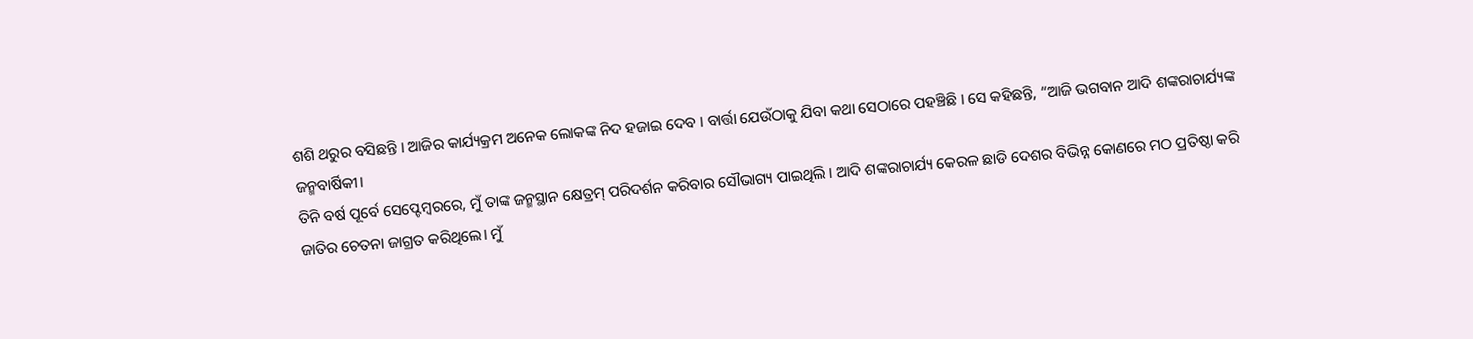ଶଶି ଥରୁର ବସିଛନ୍ତି । ଆଜିର କାର୍ଯ୍ୟକ୍ରମ ଅନେକ ଲୋକଙ୍କ ନିଦ ହଜାଇ ଦେବ । ବାର୍ତ୍ତା ଯେଉଁଠାକୁ ଯିବା କଥା ସେଠାରେ ପହଞ୍ଚିଛି । ସେ କହିଛନ୍ତି, “ଆଜି ଭଗବାନ ଆଦି ଶଙ୍କରାଚାର୍ଯ୍ୟଙ୍କ ଜନ୍ମବାର୍ଷିକୀ।
ତିନି ବର୍ଷ ପୂର୍ବେ ସେପ୍ଟେମ୍ବରରେ, ମୁଁ ତାଙ୍କ ଜନ୍ମସ୍ଥାନ କ୍ଷେତ୍ରମ୍ ପରିଦର୍ଶନ କରିବାର ସୌଭାଗ୍ୟ ପାଇଥିଲି । ଆଦି ଶଙ୍କରାଚାର୍ଯ୍ୟ କେରଳ ଛାଡି ଦେଶର ବିଭିନ୍ନ କୋଣରେ ମଠ ପ୍ରତିଷ୍ଠା କରି ଜାତିର ଚେତନା ଜାଗ୍ରତ କରିଥିଲେ। ମୁଁ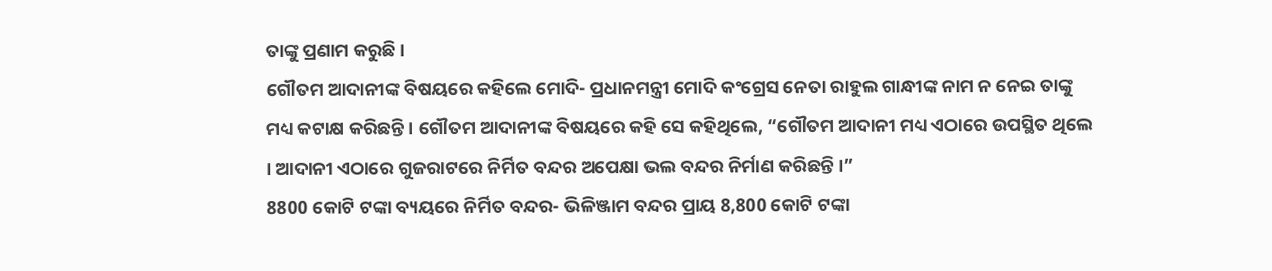ତାଙ୍କୁ ପ୍ରଣାମ କରୁଛି ।
ଗୌତମ ଆଦାନୀଙ୍କ ବିଷୟରେ କହିଲେ ମୋଦି- ପ୍ରଧାନମନ୍ତ୍ରୀ ମୋଦି କଂଗ୍ରେସ ନେତା ରାହୁଲ ଗାନ୍ଧୀଙ୍କ ନାମ ନ ନେଇ ତାଙ୍କୁ ମଧ୍ୟ କଟାକ୍ଷ କରିଛନ୍ତି । ଗୌତମ ଆଦାନୀଙ୍କ ବିଷୟରେ କହି ସେ କହିଥିଲେ, “ଗୌତମ ଆଦାନୀ ମଧ୍ୟ ଏଠାରେ ଉପସ୍ଥିତ ଥିଲେ । ଆଦାନୀ ଏଠାରେ ଗୁଜରାଟରେ ନିର୍ମିତ ବନ୍ଦର ଅପେକ୍ଷା ଭଲ ବନ୍ଦର ନିର୍ମାଣ କରିଛନ୍ତି ।”
8800 କୋଟି ଟଙ୍କା ବ୍ୟୟରେ ନିର୍ମିତ ବନ୍ଦର- ଭିଳିଞ୍ଜାମ ବନ୍ଦର ପ୍ରାୟ 8,800 କୋଟି ଟଙ୍କା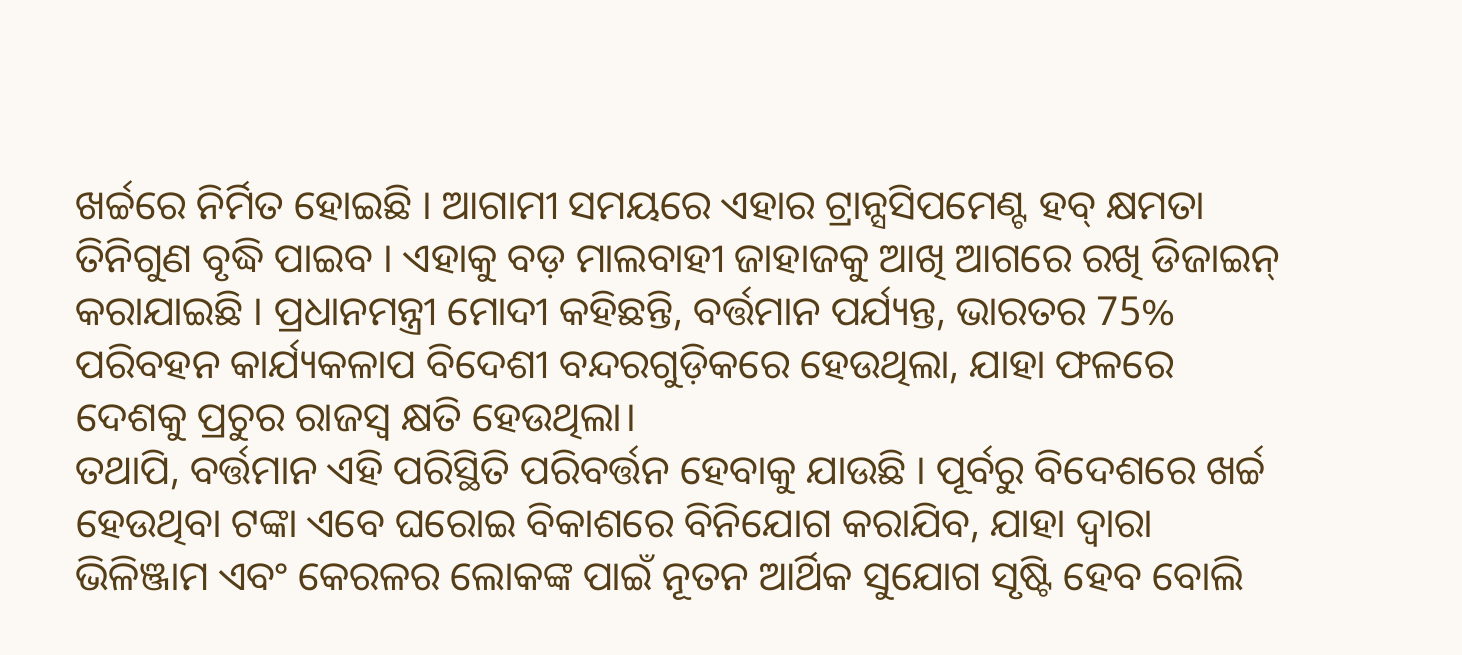ଖର୍ଚ୍ଚରେ ନିର୍ମିତ ହୋଇଛି । ଆଗାମୀ ସମୟରେ ଏହାର ଟ୍ରାନ୍ସସିପମେଣ୍ଟ ହବ୍ କ୍ଷମତା ତିନିଗୁଣ ବୃଦ୍ଧି ପାଇବ । ଏହାକୁ ବଡ଼ ମାଲବାହୀ ଜାହାଜକୁ ଆଖି ଆଗରେ ରଖି ଡିଜାଇନ୍ କରାଯାଇଛି । ପ୍ରଧାନମନ୍ତ୍ରୀ ମୋଦୀ କହିଛନ୍ତି, ବର୍ତ୍ତମାନ ପର୍ଯ୍ୟନ୍ତ, ଭାରତର 75% ପରିବହନ କାର୍ଯ୍ୟକଳାପ ବିଦେଶୀ ବନ୍ଦରଗୁଡ଼ିକରେ ହେଉଥିଲା, ଯାହା ଫଳରେ ଦେଶକୁ ପ୍ରଚୁର ରାଜସ୍ୱ କ୍ଷତି ହେଉଥିଲା।
ତଥାପି, ବର୍ତ୍ତମାନ ଏହି ପରିସ୍ଥିତି ପରିବର୍ତ୍ତନ ହେବାକୁ ଯାଉଛି । ପୂର୍ବରୁ ବିଦେଶରେ ଖର୍ଚ୍ଚ ହେଉଥିବା ଟଙ୍କା ଏବେ ଘରୋଇ ବିକାଶରେ ବିନିଯୋଗ କରାଯିବ, ଯାହା ଦ୍ୱାରା ଭିଳିଞ୍ଜାମ ଏବଂ କେରଳର ଲୋକଙ୍କ ପାଇଁ ନୂତନ ଆର୍ଥିକ ସୁଯୋଗ ସୃଷ୍ଟି ହେବ ବୋଲି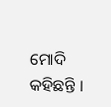ମୋଦି କହିଛନ୍ତି ।